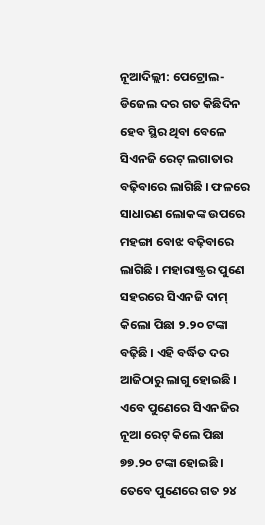ନୂଆଦିଲ୍ଲୀ: ପେଟ୍ରୋଲ-ଡିଜେଲ ଦର ଗତ କିଛିଦିନ ହେବ ସ୍ଥିର ଥିବା ବେଳେ ସିଏନଜି ରେଟ୍ ଲଗାତାର ବଢ଼ିବାରେ ଲାଗିଛି । ଫଳରେ ସାଧାରଣ ଲୋକଙ୍କ ଉପରେ ମହଙ୍ଗା ବୋଝ ବଢ଼ିବାରେ ଲାଗିଛି । ମହାରାଷ୍ଟ୍ରର ପୁଣେ ସହରରେ ସିଏନଜି ଦାମ୍ କିଲୋ ପିଛା ୨.୨୦ ଟଙ୍କା ବଢ଼ିଛି । ଏହି ବର୍ଦ୍ଧିତ ଦର ଆଜିଠାରୁ ଲାଗୁ ହୋଇଛି । ଏବେ ପୁଣେରେ ସିଏନଜିର ନୂଆ ରେଟ୍ କିଲେ ପିଛା ୭୭.୨୦ ଟଙ୍କା ହୋଇଛି ।
ତେବେ ପୁଣେରେ ଗତ ୨୪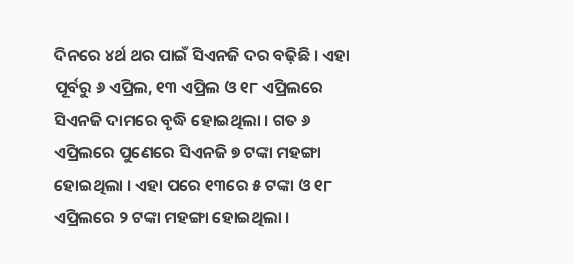ଦିନରେ ୪ର୍ଥ ଥର ପାଇଁ ସିଏନଜି ଦର ବଢ଼ିଛି । ଏହା ପୂର୍ବରୁ ୬ ଏପ୍ରିଲ, ୧୩ ଏପ୍ରିଲ ଓ ୧୮ ଏପ୍ରିଲରେ ସିଏନଜି ଦାମରେ ବୃଦ୍ଧି ହୋଇଥିଲା । ଗତ ୬ ଏପ୍ରିଲରେ ପୁଣେରେ ସିଏନଜି ୭ ଟଙ୍କା ମହଙ୍ଗା ହୋଇଥିଲା । ଏହା ପରେ ୧୩ରେ ୫ ଟଙ୍କା ଓ ୧୮ ଏପ୍ରିଲରେ ୨ ଟଙ୍କା ମହଙ୍ଗା ହୋଇଥିଲା ।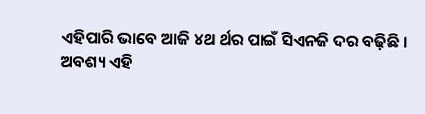ଏହିପାରି ଭାବେ ଆଜି ୪ଥ ର୍ଥର ପାଇଁ ସିଏନଜି ଦର ବଢ଼ିଛି ।
ଅବଶ୍ୟ ଏହି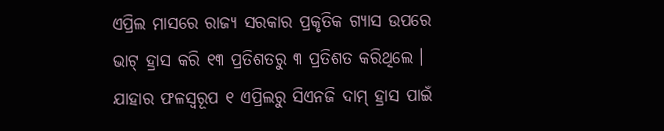ଏପ୍ରିଲ ମାସରେ ରାଜ୍ୟ ସରକାର ପ୍ରକୃତିକ ଗ୍ୟାସ ଉପରେ ଭାଟ୍ ହ୍ରାସ କରି ୧୩ ପ୍ରତିଶତରୁ ୩ ପ୍ରତିଶତ କରିଥିଲେ । ଯାହାର ଫଳସ୍ୱରୂପ ୧ ଏପ୍ରିଲରୁ ସିଏନଜି ଦାମ୍ ହ୍ରାସ ପାଇଁ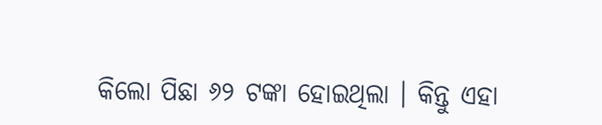କିଲୋ ପିଛା ୬୨ ଟଙ୍କା ହୋଇଥିଲା । କିନ୍ତୁ ଏହା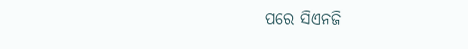ପରେ ସିଏନଜି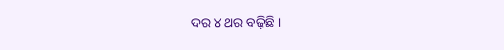ଦର ୪ ଥର ବଢ଼ିଛି ।